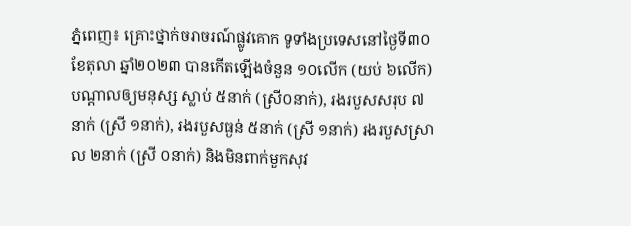ភ្នំពេញ៖ គ្រោះថ្នាក់ចរាចរណ៍ផ្លូវគោក ទូទាំងប្រទេសនៅថ្ងៃទី៣០ ខែតុលា ឆ្នាំ២០២៣ បានកើតឡើងចំនួន ១០លើក (យប់ ៦លើក) បណ្តាលឲ្យមនុស្ស ស្លាប់ ៥នាក់ (ស្រី០នាក់), រងរបួសសរុប ៧នាក់ (ស្រី ១នាក់), រងរបួសធ្ងន់ ៥នាក់ (ស្រី ១នាក់) រងរបួសស្រាល ២នាក់ (ស្រី ០នាក់) និងមិនពាក់មួកសុវ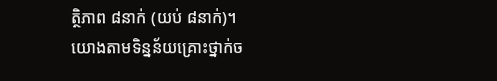ត្ថិភាព ៨នាក់ (យប់ ៨នាក់)។
យោងតាមទិន្នន័យគ្រោះថ្នាក់ច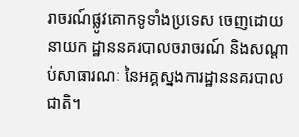រាចរណ៍ផ្លូវគោកទូទាំងប្រទេស ចេញដោយនាយក ដ្ឋាននគរបាលចរាចរណ៍ និងសណ្តាប់សាធារណៈ នៃអគ្គស្នងការដ្ឋាននគរបាលជាតិ។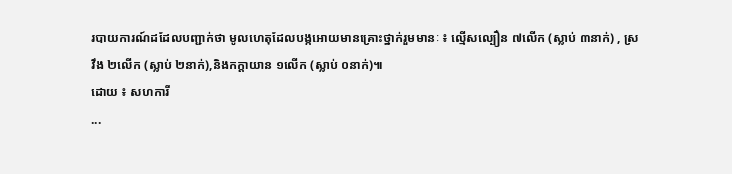របាយការណ៍ដដែលបញ្ជាក់ថា មូលហេតុដែលបង្កអោយមានគ្រោះថ្នាក់រួមមានៈ ៖ ល្មើសល្បឿន ៧លើក (ស្លាប់ ៣នាក់) , ស្រវឹង ២លើក (ស្លាប់ ២នាក់),និងកក្តាយាន ១លើក (ស្លាប់ ០នាក់)៕
ដោយ ៖ សហការី
...